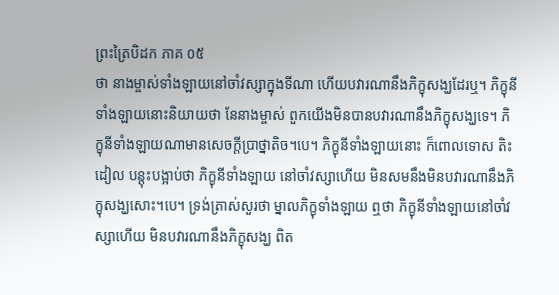ព្រះត្រៃបិដក ភាគ ០៥
ថា នាងម្ចាស់ទាំងឡាយនៅចាំវស្សាក្នុងទីណា ហើយបវារណានឹងភិក្ខុសង្ឃដែរឬ។ ភិក្ខុនីទាំងឡាយនោះនិយាយថា នែនាងម្ចាស់ ពួកយើងមិនបានបវារណានឹងភិក្ខុសង្ឃទេ។ ភិក្ខុនីទាំងឡាយណាមានសេចក្តីប្រាថ្នាតិច។បេ។ ភិក្ខុនីទាំងឡាយនោះ ក៏ពោលទោស តិះដៀល បន្តុះបង្អាប់ថា ភិក្ខុនីទាំងឡាយ នៅចាំវស្សាហើយ មិនសមនឹងមិនបវារណានឹងភិក្ខុសង្ឃសោះ។បេ។ ទ្រង់ត្រាស់សួរថា ម្នាលភិក្ខុទាំងឡាយ ឮថា ភិក្ខុនីទាំងឡាយនៅចាំវស្សាហើយ មិនបវារណានឹងភិក្ខុសង្ឃ ពិត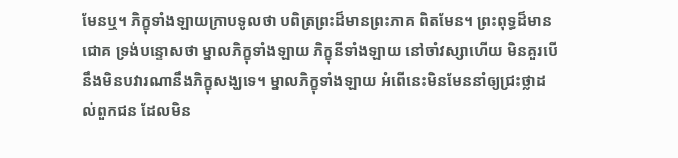មែនឬ។ ភិក្ខុទាំងឡាយក្រាបទូលថា បពិត្រព្រះដ៏មានព្រះភាគ ពិតមែន។ ព្រះពុទ្ធដ៏មានជោគ ទ្រង់បន្ទោសថា ម្នាលភិក្ខុទាំងឡាយ ភិក្ខុនីទាំងឡាយ នៅចាំវស្សាហើយ មិនគួរបើនឹងមិនបវារណានឹងភិក្ខុសង្ឃទេ។ ម្នាលភិក្ខុទាំងឡាយ អំពើនេះមិនមែននាំឲ្យជ្រះថ្លាដល់ពួកជន ដែលមិន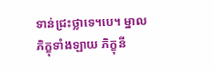ទាន់ជ្រះថ្លាទេ។បេ។ ម្នាលភិក្ខុទាំងឡាយ ភិក្ខុនី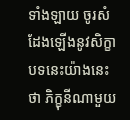ទាំងឡាយ ចូរសំដែងឡើងនូវសិក្ខាបទនេះយ៉ាងនេះថា ភិក្ខុនីណាមួយ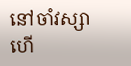នៅចាំវស្សាហើ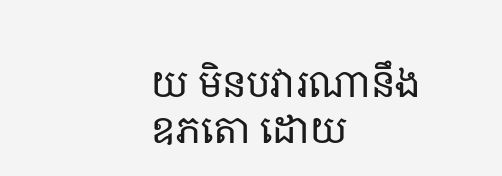យ មិនបវារណានឹងឧភតោ ដោយ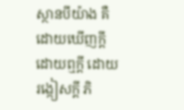ស្ថានបីយ៉ាង គឺដោយឃើញក្តី ដោយឮក្តី ដោយរង្កៀសក្តី ភិ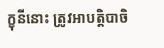ក្ខុនីនោះ ត្រូវអាបត្តិបាចិ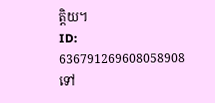ត្តិយ។
ID: 636791269608058908
ទៅ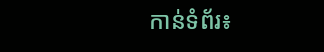កាន់ទំព័រ៖